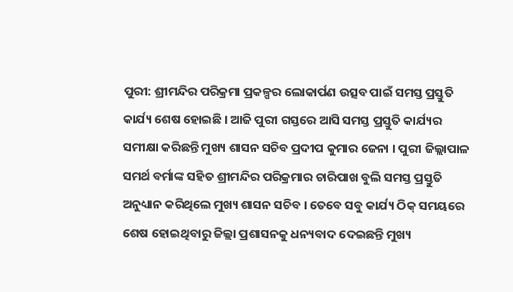ପୁରୀ: ଶ୍ରୀମନ୍ଦିର ପରିକ୍ରମା ପ୍ରକଳ୍ପର ଲୋକାର୍ପଣ ଉତ୍ସବ ପାଇଁ ସମସ୍ତ ପ୍ରସ୍ତୁତି କାର୍ଯ୍ୟ ଶେଷ ହୋଇଛି । ଆଜି ପୁରୀ ଗସ୍ତରେ ଆସି ସମସ୍ତ ପ୍ରସ୍ତୁତି କାର୍ଯ୍ୟର ସମୀକ୍ଷା କରିଛନ୍ତି ମୁଖ୍ୟ ଶାସନ ସଚିବ ପ୍ରଦୀପ କୁମାର ଜେନା । ପୁରୀ ଜିଲ୍ଲାପାଳ ସମର୍ଥ ବର୍ମାଙ୍କ ସହିତ ଶ୍ରୀମନ୍ଦିର ପରିକ୍ରମାର ଚାରିପାଖ ବୁଲି ସମସ୍ତ ପ୍ରସ୍ତୁତି ଅନୁଧ୍ୟାନ କରିଥିଲେ ମୁଖ୍ୟ ଶାସନ ସଚିବ । ତେବେ ସବୁ କାର୍ଯ୍ୟ ଠିକ୍ ସମୟରେ ଶେଷ ହୋଇଥିବାରୁ ଜିଲ୍ଲା ପ୍ରଶାସନକୁ ଧନ୍ୟବାଦ ଦେଇଛନ୍ତି ମୁଖ୍ୟ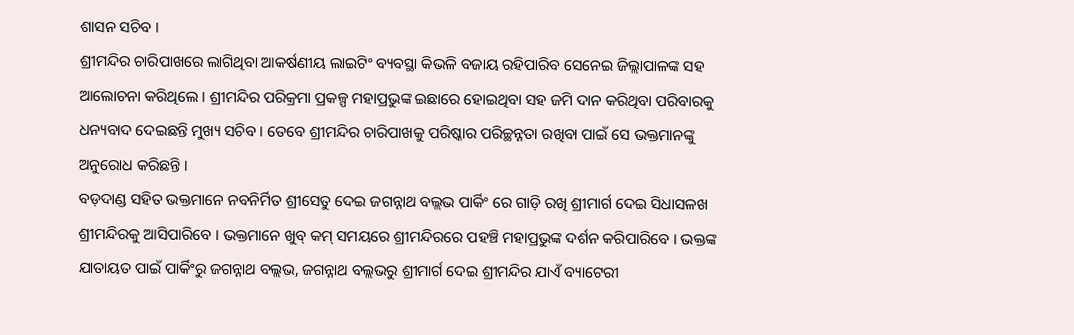ଶାସନ ସଚିବ ।
ଶ୍ରୀମନ୍ଦିର ଚାରିପାଖରେ ଲାଗିଥିବା ଆକର୍ଷଣୀୟ ଲାଇଟିଂ ବ୍ୟବସ୍ଥା କିଭଳି ବଜାୟ ରହିପାରିବ ସେନେଇ ଜିଲ୍ଲାପାଳଙ୍କ ସହ ଆଲୋଚନା କରିଥିଲେ । ଶ୍ରୀମନ୍ଦିର ପରିକ୍ରମା ପ୍ରକଳ୍ପ ମହାପ୍ରଭୁଙ୍କ ଇଛାରେ ହୋଇଥିବା ସହ ଜମି ଦାନ କରିଥିବା ପରିବାରକୁ ଧନ୍ୟବାଦ ଦେଇଛନ୍ତି ମୁଖ୍ୟ ସଚିବ । ତେବେ ଶ୍ରୀମନ୍ଦିର ଚାରିପାଖକୁ ପରିଷ୍କାର ପରିଚ୍ଛନ୍ନତା ରଖିବା ପାଇଁ ସେ ଭକ୍ତମାନଙ୍କୁ ଅନୁରୋଧ କରିଛନ୍ତି ।
ବଡ଼ଦାଣ୍ଡ ସହିତ ଭକ୍ତମାନେ ନବନିର୍ମିତ ଶ୍ରୀସେତୁ ଦେଇ ଜଗନ୍ନାଥ ବଲ୍ଲଭ ପାର୍କିଂ ରେ ଗାଡ଼ି ରଖି ଶ୍ରୀମାର୍ଗ ଦେଇ ସିଧାସଳଖ ଶ୍ରୀମନ୍ଦିରକୁ ଆସିପାରିବେ । ଭକ୍ତମାନେ ଖୁବ୍ କମ୍ ସମୟରେ ଶ୍ରୀମନ୍ଦିରରେ ପହଞ୍ଚି ମହାପ୍ରଭୁଙ୍କ ଦର୍ଶନ କରିପାରିବେ । ଭକ୍ତଙ୍କ ଯାତାୟତ ପାଇଁ ପାର୍କିଂରୁ ଜଗନ୍ନାଥ ବଲ୍ଲଭ, ଜଗନ୍ନାଥ ବଲ୍ଲଭରୁ ଶ୍ରୀମାର୍ଗ ଦେଇ ଶ୍ରୀମନ୍ଦିର ଯାଏଁ ବ୍ୟାଟେରୀ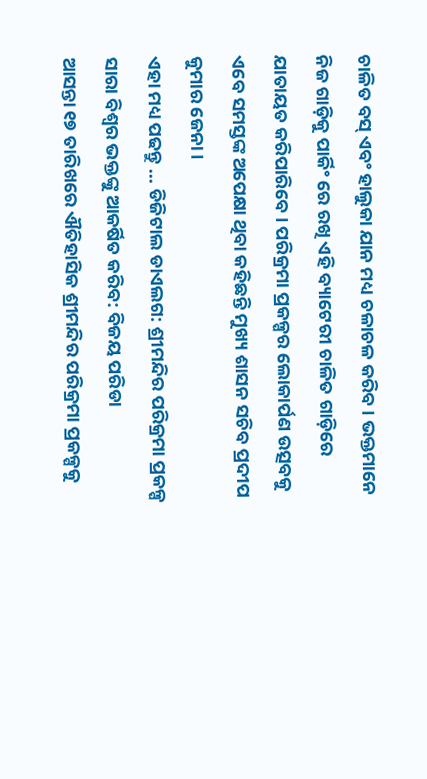ଚାଳିତ ବସ୍ ଏବଂ ହାଲୁକା ଯାନ ମଧ୍ୟ ଚଳାଚଳ କରିବ । ଭକ୍ତମାନେ ନିଜ ଗାଡ଼ିକୁ ପାର୍କିଂ ରେ ରଖି ଏହି ବ୍ୟାଟେରୀ ଚାଳିତ ଗାଡ଼ିରେ ଯାତାୟତ କରିପାରିବେ । ପରିକ୍ରମା ପ୍ରକଳ୍ପର ଲୋକାର୍ପଣ ଉତ୍ସବକୁ ଏବେ ସମସ୍ତଙ୍କ ଅପେକ୍ଷା ଥିବା କହିଛନ୍ତି ମୁଖ୍ୟ ଶାସନ ସଚିବ ପ୍ରଦୀପ କୁମାର ଜେନା ।
ଏହା ମଧ୍ୟ ପଢନ୍ତୁ ... ଡିଜିଟାଲ ଡାଏଲଗ: ଶ୍ରୀମନ୍ଦିର ପରିକ୍ରମା ପ୍ରକଳ୍ପ ସାରା ବିଶ୍ବର ଭକ୍ତଙ୍କୁ ଆକର୍ଷିତ କରିବ: ବିଜୟ ପରିଡା
ଆସନ୍ତା ୧୭ ତାରିଖରେ ଐତିହାସିକ ଶ୍ରୀମନ୍ଦିର ପରିକ୍ରମା ପ୍ରକଳ୍ପକୁ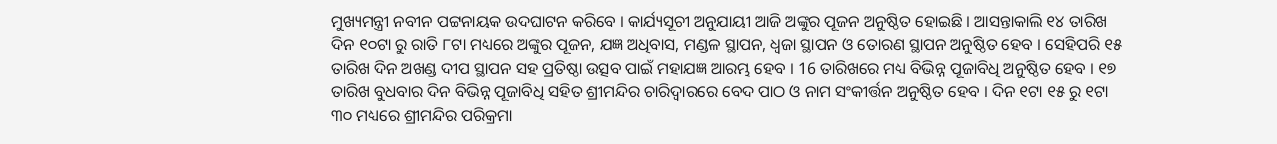ମୁଖ୍ୟମନ୍ତ୍ରୀ ନବୀନ ପଟ୍ଟନାୟକ ଉଦଘାଟନ କରିବେ । କାର୍ଯ୍ୟସୂଚୀ ଅନୁଯାୟୀ ଆଜି ଅଙ୍କୁର ପୂଜନ ଅନୁଷ୍ଠିତ ହୋଇଛି । ଆସନ୍ତାକାଲି ୧୪ ତାରିଖ ଦିନ ୧୦ଟା ରୁ ରାତି ୮ଟା ମଧ୍ୟରେ ଅଙ୍କୁର ପୂଜନ, ଯଜ୍ଞ ଅଧିବାସ, ମଣ୍ଡଳ ସ୍ଥାପନ, ଧ୍ବଜା ସ୍ଥାପନ ଓ ତୋରଣ ସ୍ଥାପନ ଅନୁଷ୍ଠିତ ହେବ । ସେହିପରି ୧୫ ତାରିଖ ଦିନ ଅଖଣ୍ଡ ଦୀପ ସ୍ଥାପନ ସହ ପ୍ରତିଷ୍ଠା ଉତ୍ସବ ପାଇଁ ମହାଯଜ୍ଞ ଆରମ୍ଭ ହେବ । 16 ତାରିଖରେ ମଧ୍ୟ ବିଭିନ୍ନ ପୂଜାବିଧି ଅନୁଷ୍ଠିତ ହେବ । ୧୭ ତାରିଖ ବୁଧବାର ଦିନ ବିଭିନ୍ନ ପୂଜାବିଧି ସହିତ ଶ୍ରୀମନ୍ଦିର ଚାରିଦ୍ବାରରେ ବେଦ ପାଠ ଓ ନାମ ସଂକୀର୍ତ୍ତନ ଅନୁଷ୍ଠିତ ହେବ । ଦିନ ୧ଟା ୧୫ ରୁ ୧ଟା ୩୦ ମଧ୍ୟରେ ଶ୍ରୀମନ୍ଦିର ପରିକ୍ରମା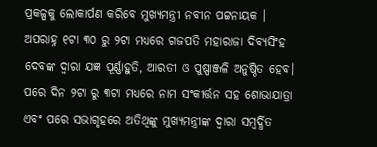ପ୍ରକଳ୍ପକୁ ଲୋକାର୍ପଣ କରିବେ ମୁଖ୍ୟମନ୍ତ୍ରୀ ନବୀନ ପଟ୍ଟନାୟକ ।
ଅପରାହ୍ନ ୧ଟା ୩୦ ରୁ ୨ଟା ମଧ୍ୟରେ ଗଜପତି ମହାରାଜା ଦିବ୍ୟସିଂହ ଦେବଙ୍କ ଦ୍ବାରା ଯଜ୍ଞ ପୂର୍ଣ୍ଣାହୁତି, ଆରତୀ ଓ ପୁଷ୍ପାଞ୍ଜଳି ଅନୁଷ୍ଠିତ ହେବ। ପରେ ଦିନ ୨ଟା ରୁ ୩ଟା ମଧ୍ୟରେ ନାମ ସଂକୀର୍ତ୍ତନ ସହ ଶୋଭାଯାତ୍ରା ଏବଂ ପରେ ସଭାଗୃହରେ ଅତିଥିଙ୍କୁ ମୁଖ୍ୟମନ୍ତ୍ରୀଙ୍କ ଦ୍ବାରା ସମ୍ବର୍ଦ୍ଧିତ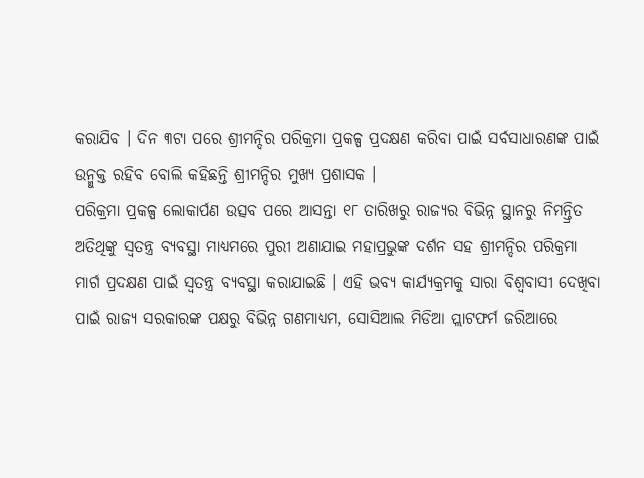କରାଯିବ । ଦିନ ୩ଟା ପରେ ଶ୍ରୀମନ୍ଦିର ପରିକ୍ରମା ପ୍ରକଳ୍ପ ପ୍ରଦକ୍ଷଣ କରିବା ପାଇଁ ସର୍ବସାଧାରଣଙ୍କ ପାଇଁ ଉନ୍ମୁକ୍ତ ରହିବ ବୋଲି କହିଛନ୍ତି ଶ୍ରୀମନ୍ଦିର ମୁଖ୍ୟ ପ୍ରଶାସକ ।
ପରିକ୍ରମା ପ୍ରକଳ୍ପ ଲୋକାର୍ପଣ ଉତ୍ସବ ପରେ ଆସନ୍ତା ୧୮ ତାରିଖରୁ ରାଜ୍ୟର ବିଭିନ୍ନ ସ୍ଥାନରୁ ନିମନ୍ତ୍ରିତ ଅତିଥିଙ୍କୁ ସ୍ବତନ୍ତ୍ର ବ୍ୟବସ୍ଥା ମାଧ୍ୟମରେ ପୁରୀ ଅଣାଯାଇ ମହାପ୍ରଭୁଙ୍କ ଦର୍ଶନ ସହ ଶ୍ରୀମନ୍ଦିର ପରିକ୍ରମା ମାର୍ଗ ପ୍ରଦକ୍ଷଣ ପାଇଁ ସ୍ବତନ୍ତ୍ର ବ୍ୟବସ୍ଥା କରାଯାଇଛି । ଏହି ଭବ୍ୟ କାର୍ଯ୍ୟକ୍ରମକୁ ସାରା ବିଶ୍ବବାସୀ ଦେଖିବା ପାଇଁ ରାଜ୍ୟ ସରକାରଙ୍କ ପକ୍ଷରୁ ବିଭିନ୍ନ ଗଣମାଧ୍ୟମ, ସୋସିଆଲ ମିଡିଆ ପ୍ଲାଟଫର୍ମ ଜରିଆରେ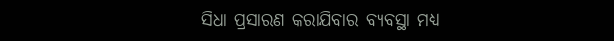ସିଧା ପ୍ରସାରଣ କରାଯିବାର ବ୍ୟବସ୍ଥା ମଧ୍ୟ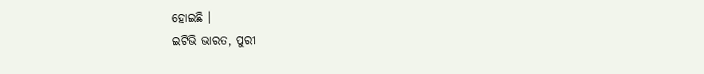ହୋଇଛି ।
ଇଟିଭି ଭାରତ, ପୁରୀ